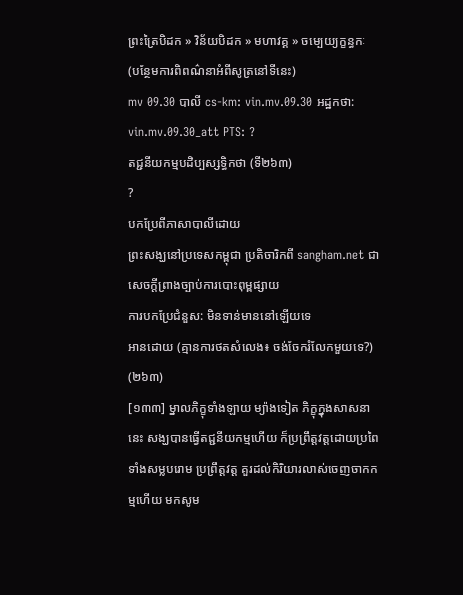ព្រះត្រៃបិដក » វិន័យបិដក » មហាវគ្គ » ចម្បេយ្យក្ខន្ធកៈ
(បន្ថែមការពិពណ៌នាអំពីសូត្រនៅទីនេះ)
mv 09.30 បាលី cs-km: vin.mv.09.30 អដ្ឋកថា: vin.mv.09.30_att PTS: ?
តជ្ជនីយកម្មបដិប្បស្សទ្ធិកថា (ទី២៦៣)
?
បកប្រែពីភាសាបាលីដោយ
ព្រះសង្ឃនៅប្រទេសកម្ពុជា ប្រតិចារិកពី sangham.net ជាសេចក្តីព្រាងច្បាប់ការបោះពុម្ពផ្សាយ
ការបកប្រែជំនួស: មិនទាន់មាននៅឡើយទេ
អានដោយ (គ្មានការថតសំលេង៖ ចង់ចែករំលែកមួយទេ?)
(២៦៣)
[១៣៣] ម្នាលភិក្ខុទាំងឡាយ ម្យ៉ាងទៀត ភិក្ខុក្នុងសាសនានេះ សង្ឃបានធ្វើតជ្ជនីយកម្មហើយ ក៏ប្រព្រឹត្តវត្តដោយប្រពៃ ទាំងសម្លបរោម ប្រព្រឹត្តវត្ត គួរដល់កិរិយារលាស់ចេញចាកកម្មហើយ មកសូម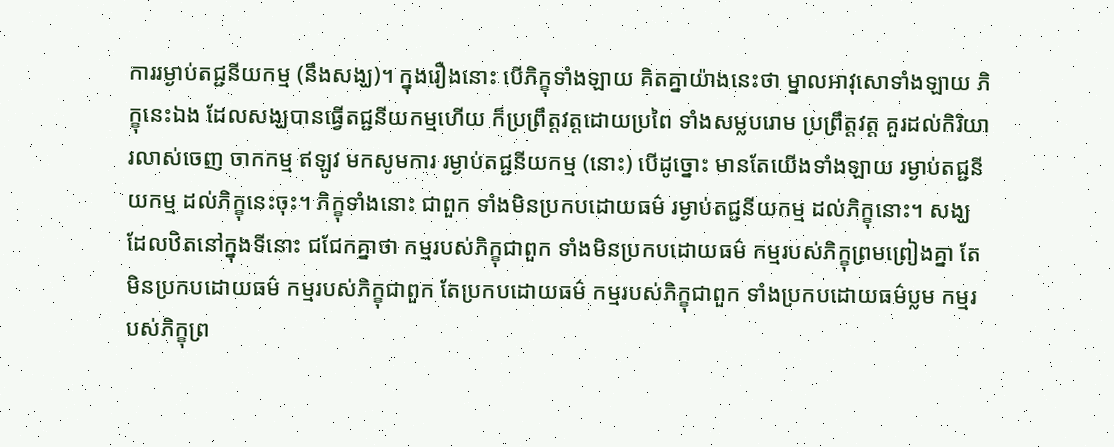ការរម្ងាប់តជ្ជនីយកម្ម (នឹងសង្ឃ)។ ក្នុងរឿងនោះ បើភិក្ខុទាំងឡាយ គិតគ្នាយ៉ាងនេះថា ម្នាលអាវុសោទាំងឡាយ ភិក្ខុនេះឯង ដែលសង្ឃបានធ្វើតជ្ជនីយកម្មហើយ ក៏ប្រព្រឹត្តវត្តដោយប្រពៃ ទាំងសម្លបរោម ប្រព្រឹត្តវត្ត គួរដល់កិរិយារលាស់ចេញ ចាកកម្ម ឥឡូវ មកសូមការ រម្ងាប់តជ្ជនីយកម្ម (នោះ) បើដូច្នោះ មានតែយើងទាំងឡាយ រម្ងាប់តជ្ជនីយកម្ម ដល់ភិក្ខុនេះចុះ។ ភិក្ខុទាំងនោះ ជាពួក ទាំងមិនប្រកបដោយធម៌ រម្ងាប់តជ្ជនីយកម្ម ដល់ភិក្ខុនោះ។ សង្ឃដែលឋិតនៅក្នុងទីនោះ ជជែកគ្នាថា កម្មរបស់ភិក្ខុជាពួក ទាំងមិនប្រកបដោយធម៌ កម្មរបស់ភិក្ខុព្រមព្រៀងគ្នា តែមិនប្រកបដោយធម៌ កម្មរបស់ភិក្ខុជាពួក តែប្រកបដោយធម៌ កម្មរបស់ភិក្ខុជាពួក ទាំងប្រកបដោយធម៌ប្លម កម្មរបស់ភិក្ខុព្រ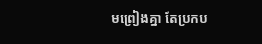មព្រៀងគ្នា តែប្រកប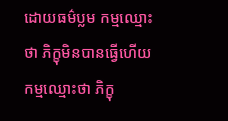ដោយធម៌ប្លម កម្មឈ្មោះថា ភិក្ខុមិនបានធ្វើហើយ កម្មឈ្មោះថា ភិក្ខុ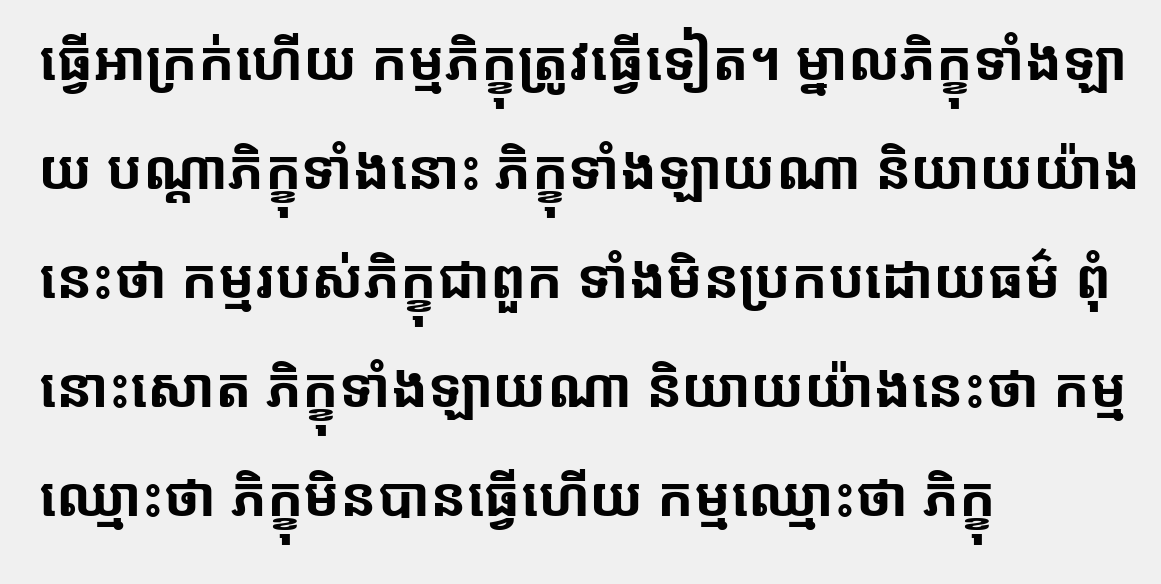ធ្វើអាក្រក់ហើយ កម្មភិក្ខុត្រូវធ្វើទៀត។ ម្នាលភិក្ខុទាំងឡាយ បណ្តាភិក្ខុទាំងនោះ ភិក្ខុទាំងឡាយណា និយាយយ៉ាងនេះថា កម្មរបស់ភិក្ខុជាពួក ទាំងមិនប្រកបដោយធម៌ ពុំនោះសោត ភិក្ខុទាំងឡាយណា និយាយយ៉ាងនេះថា កម្មឈ្មោះថា ភិក្ខុមិនបានធ្វើហើយ កម្មឈ្មោះថា ភិក្ខុ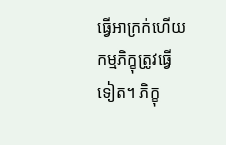ធ្វើអាក្រក់ហើយ កម្មភិក្ខុត្រូវធ្វើទៀត។ ភិក្ខុ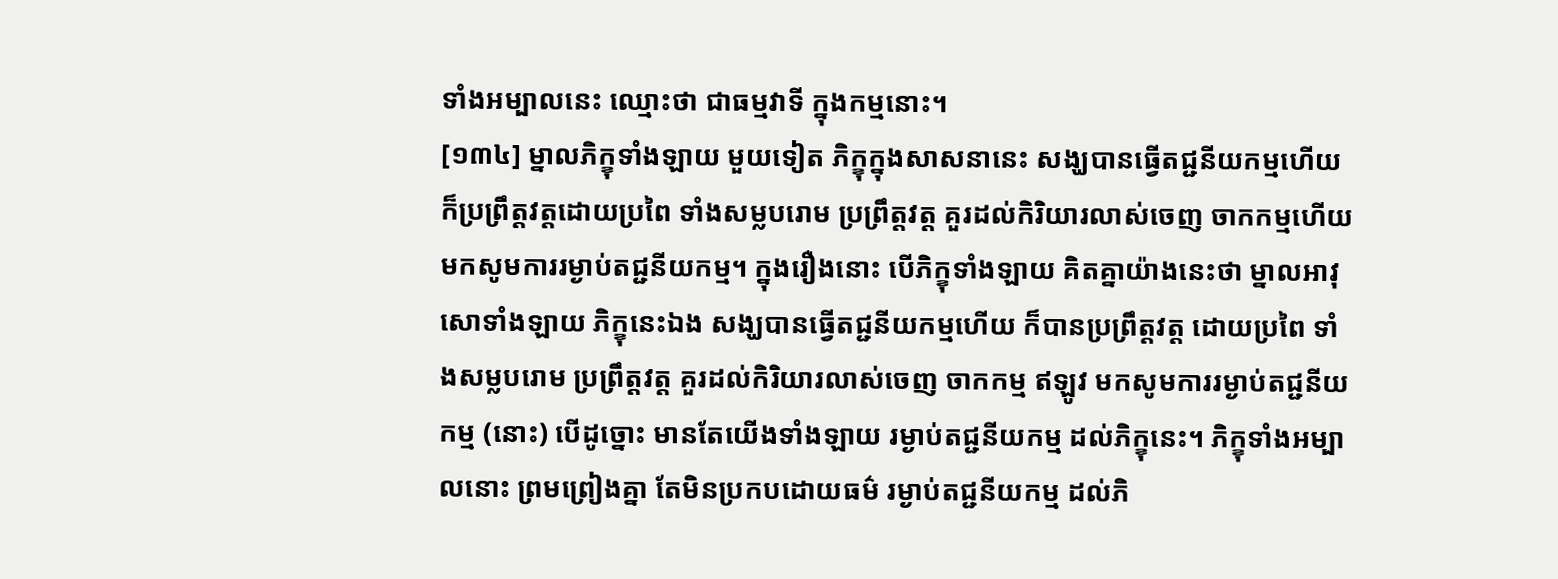ទាំងអម្បាលនេះ ឈ្មោះថា ជាធម្មវាទី ក្នុងកម្មនោះ។
[១៣៤] ម្នាលភិក្ខុទាំងឡាយ មួយទៀត ភិក្ខុក្នុងសាសនានេះ សង្ឃបានធ្វើតជ្ជនីយកម្មហើយ ក៏ប្រព្រឹត្តវត្តដោយប្រពៃ ទាំងសម្លបរោម ប្រព្រឹត្តវត្ត គួរដល់កិរិយារលាស់ចេញ ចាកកម្មហើយ មកសូមការរម្ងាប់តជ្ជនីយកម្ម។ ក្នុងរឿងនោះ បើភិក្ខុទាំងឡាយ គិតគ្នាយ៉ាងនេះថា ម្នាលអាវុសោទាំងឡាយ ភិក្ខុនេះឯង សង្ឃបានធ្វើតជ្ជនីយកម្មហើយ ក៏បានប្រព្រឹត្តវត្ត ដោយប្រពៃ ទាំងសម្លបរោម ប្រព្រឹត្តវត្ត គួរដល់កិរិយារលាស់ចេញ ចាកកម្ម ឥឡូវ មកសូមការរម្ងាប់តជ្ជនីយកម្ម (នោះ) បើដូច្នោះ មានតែយើងទាំងឡាយ រម្ងាប់តជ្ជនីយកម្ម ដល់ភិក្ខុនេះ។ ភិក្ខុទាំងអម្បាលនោះ ព្រមព្រៀងគ្នា តែមិនប្រកបដោយធម៌ រម្ងាប់តជ្ជនីយកម្ម ដល់ភិ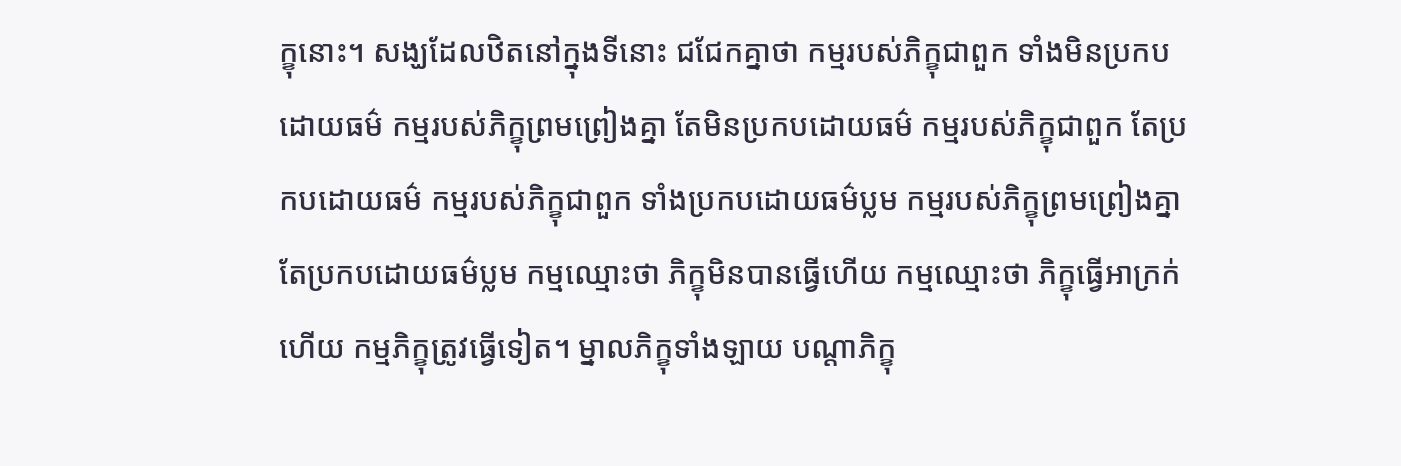ក្ខុនោះ។ សង្ឃដែលឋិតនៅក្នុងទីនោះ ជជែកគ្នាថា កម្មរបស់ភិក្ខុជាពួក ទាំងមិនប្រកបដោយធម៌ កម្មរបស់ភិក្ខុព្រមព្រៀងគ្នា តែមិនប្រកបដោយធម៌ កម្មរបស់ភិក្ខុជាពួក តែប្រកបដោយធម៌ កម្មរបស់ភិក្ខុជាពួក ទាំងប្រកបដោយធម៌ប្លម កម្មរបស់ភិក្ខុព្រមព្រៀងគ្នា តែប្រកបដោយធម៌ប្លម កម្មឈ្មោះថា ភិក្ខុមិនបានធ្វើហើយ កម្មឈ្មោះថា ភិក្ខុធ្វើអាក្រក់ហើយ កម្មភិក្ខុត្រូវធ្វើទៀត។ ម្នាលភិក្ខុទាំងឡាយ បណ្តាភិក្ខុ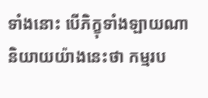ទាំងនោះ បើភិក្ខុទាំងឡាយណា និយាយយ៉ាងនេះថា កម្មរប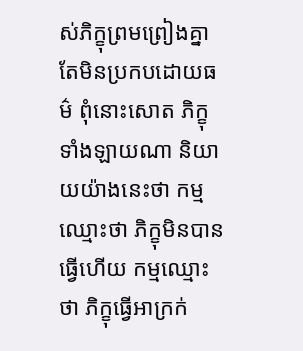ស់ភិក្ខុព្រមព្រៀងគ្នា តែមិនប្រកបដោយធម៌ ពុំនោះសោត ភិក្ខុទាំងឡាយណា និយាយយ៉ាងនេះថា កម្មឈ្មោះថា ភិក្ខុមិនបានធ្វើហើយ កម្មឈ្មោះថា ភិក្ខុធ្វើអាក្រក់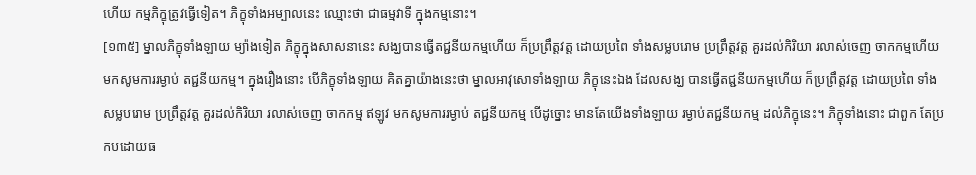ហើយ កម្មភិក្ខុត្រូវធ្វើទៀត។ ភិក្ខុទាំងអម្បាលនេះ ឈ្មោះថា ជាធម្មវាទី ក្នុងកម្មនោះ។
[១៣៥] ម្នាលភិក្ខុទាំងឡាយ ម្យ៉ាងទៀត ភិក្ខុក្នុងសាសនានេះ សង្ឃបានធ្វើតជ្ជនីយកម្មហើយ ក៏ប្រព្រឹត្តវត្ត ដោយប្រពៃ ទាំងសម្លបរោម ប្រព្រឹត្តវត្ត គួរដល់កិរិយា រលាស់ចេញ ចាកកម្មហើយ មកសូមការរម្ងាប់ តជ្ជនីយកម្ម។ ក្នុងរឿងនោះ បើភិក្ខុទាំងឡាយ គិតគ្នាយ៉ាងនេះថា ម្នាលអាវុសោទាំងឡាយ ភិក្ខុនេះឯង ដែលសង្ឃ បានធ្វើតជ្ជនីយកម្មហើយ ក៏ប្រព្រឹត្តវត្ត ដោយប្រពៃ ទាំងសម្លបរោម ប្រព្រឹត្តវត្ត គួរដល់កិរិយា រលាស់ចេញ ចាកកម្ម ឥឡូវ មកសូមការរម្ងាប់ តជ្ជនីយកម្ម បើដូច្នោះ មានតែយើងទាំងឡាយ រម្ងាប់តជ្ជនីយកម្ម ដល់ភិក្ខុនេះ។ ភិក្ខុទាំងនោះ ជាពួក តែប្រកបដោយធ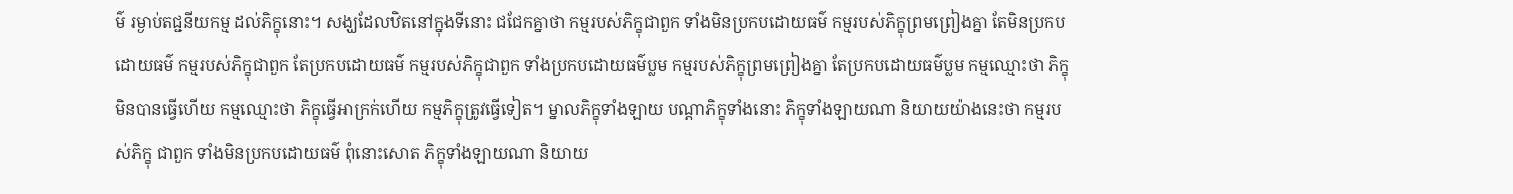ម៌ រម្ងាប់តជ្ជនីយកម្ម ដល់ភិក្ខុនោះ។ សង្ឃដែលឋិតនៅក្នុងទីនោះ ជជែកគ្នាថា កម្មរបស់ភិក្ខុជាពួក ទាំងមិនប្រកបដោយធម៌ កម្មរបស់ភិក្ខុព្រមព្រៀងគ្នា តែមិនប្រកបដោយធម៌ កម្មរបស់ភិក្ខុជាពួក តែប្រកបដោយធម៌ កម្មរបស់ភិក្ខុជាពួក ទាំងប្រកបដោយធម៌ប្លម កម្មរបស់ភិក្ខុព្រមព្រៀងគ្នា តែប្រកបដោយធម៌ប្លម កម្មឈ្មោះថា ភិក្ខុមិនបានធ្វើហើយ កម្មឈ្មោះថា ភិក្ខុធ្វើអាក្រក់ហើយ កម្មភិក្ខុត្រូវធ្វើទៀត។ ម្នាលភិក្ខុទាំងឡាយ បណ្តាភិក្ខុទាំងនោះ ភិក្ខុទាំងឡាយណា និយាយយ៉ាងនេះថា កម្មរបស់ភិក្ខុ ជាពួក ទាំងមិនប្រកបដោយធម៌ ពុំនោះសោត ភិក្ខុទាំងឡាយណា និយាយ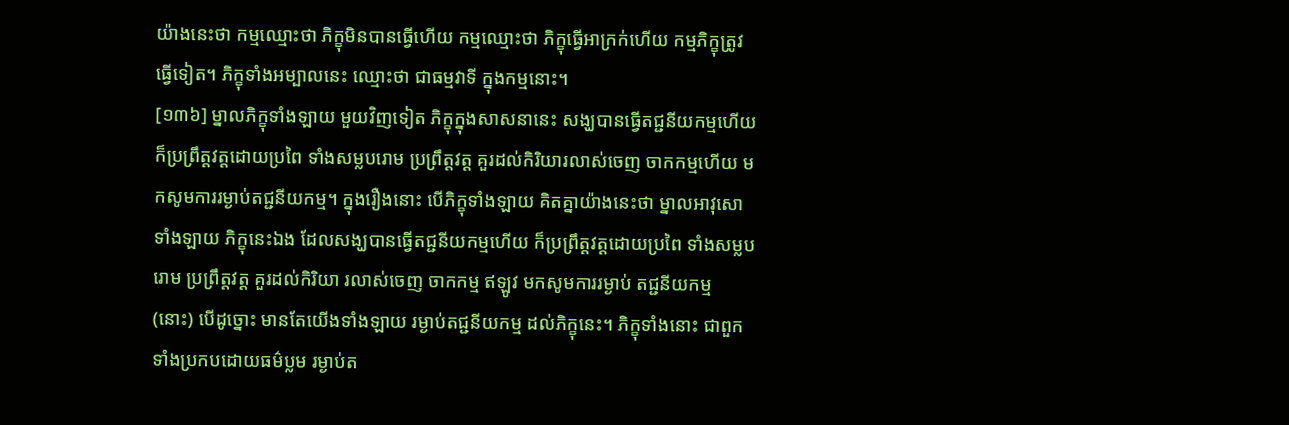យ៉ាងនេះថា កម្មឈ្មោះថា ភិក្ខុមិនបានធ្វើហើយ កម្មឈ្មោះថា ភិក្ខុធ្វើអាក្រក់ហើយ កម្មភិក្ខុត្រូវធ្វើទៀត។ ភិក្ខុទាំងអម្បាលនេះ ឈ្មោះថា ជាធម្មវាទី ក្នុងកម្មនោះ។
[១៣៦] ម្នាលភិក្ខុទាំងឡាយ មួយវិញទៀត ភិក្ខុក្នុងសាសនានេះ សង្ឃបានធ្វើតជ្ជនីយកម្មហើយ ក៏ប្រព្រឹត្តវត្តដោយប្រពៃ ទាំងសម្លបរោម ប្រព្រឹត្តវត្ត គួរដល់កិរិយារលាស់ចេញ ចាកកម្មហើយ មកសូមការរម្ងាប់តជ្ជនីយកម្ម។ ក្នុងរឿងនោះ បើភិក្ខុទាំងឡាយ គិតគ្នាយ៉ាងនេះថា ម្នាលអាវុសោទាំងឡាយ ភិក្ខុនេះឯង ដែលសង្ឃបានធ្វើតជ្ជនីយកម្មហើយ ក៏ប្រព្រឹត្តវត្តដោយប្រពៃ ទាំងសម្លបរោម ប្រព្រឹត្តវត្ត គួរដល់កិរិយា រលាស់ចេញ ចាកកម្ម ឥឡូវ មកសូមការរម្ងាប់ តជ្ជនីយកម្ម (នោះ) បើដូច្នោះ មានតែយើងទាំងឡាយ រម្ងាប់តជ្ជនីយកម្ម ដល់ភិក្ខុនេះ។ ភិក្ខុទាំងនោះ ជាពួក ទាំងប្រកបដោយធម៌ប្លម រម្ងាប់ត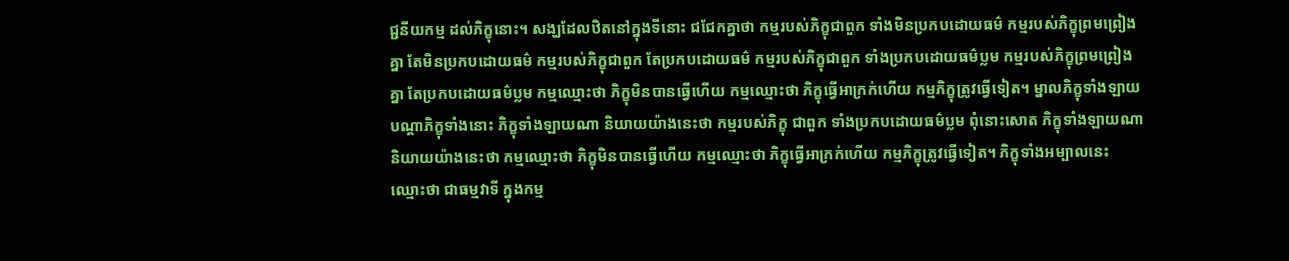ជ្ជនីយកម្ម ដល់ភិក្ខុនោះ។ សង្ឃដែលឋិតនៅក្នុងទីនោះ ជជែកគ្នាថា កម្មរបស់ភិក្ខុជាពួក ទាំងមិនប្រកបដោយធម៌ កម្មរបស់ភិក្ខុព្រមព្រៀងគ្នា តែមិនប្រកបដោយធម៌ កម្មរបស់ភិក្ខុជាពួក តែប្រកបដោយធម៌ កម្មរបស់ភិក្ខុជាពួក ទាំងប្រកបដោយធម៌ប្លម កម្មរបស់ភិក្ខុព្រមព្រៀងគ្នា តែប្រកបដោយធម៌ប្លម កម្មឈ្មោះថា ភិក្ខុមិនបានធ្វើហើយ កម្មឈ្មោះថា ភិក្ខុធ្វើអាក្រក់ហើយ កម្មភិក្ខុត្រូវធ្វើទៀត។ ម្នាលភិក្ខុទាំងឡាយ បណ្តាភិក្ខុទាំងនោះ ភិក្ខុទាំងឡាយណា និយាយយ៉ាងនេះថា កម្មរបស់ភិក្ខុ ជាពួក ទាំងប្រកបដោយធម៌ប្លម ពុំនោះសោត ភិក្ខុទាំងឡាយណា និយាយយ៉ាងនេះថា កម្មឈ្មោះថា ភិក្ខុមិនបានធ្វើហើយ កម្មឈ្មោះថា ភិក្ខុធ្វើអាក្រក់ហើយ កម្មភិក្ខុត្រូវធ្វើទៀត។ ភិក្ខុទាំងអម្បាលនេះ ឈ្មោះថា ជាធម្មវាទី ក្នុងកម្ម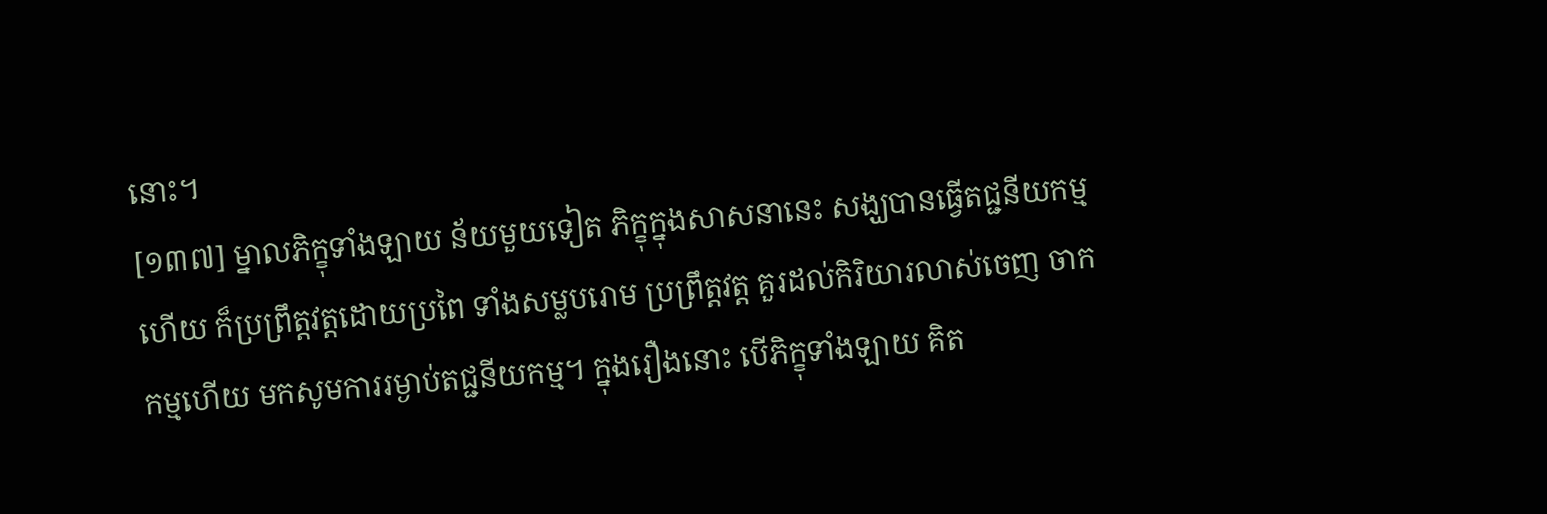នោះ។
[១៣៧] ម្នាលភិក្ខុទាំងឡាយ ន័យមួយទៀត ភិក្ខុក្នុងសាសនានេះ សង្ឃបានធ្វើតជ្ជនីយកម្មហើយ ក៏ប្រព្រឹត្តវត្តដោយប្រពៃ ទាំងសម្លបរោម ប្រព្រឹត្តវត្ត គួរដល់កិរិយារលាស់ចេញ ចាកកម្មហើយ មកសូមការរម្ងាប់តជ្ជនីយកម្ម។ ក្នុងរឿងនោះ បើភិក្ខុទាំងឡាយ គិត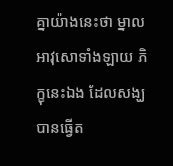គ្នាយ៉ាងនេះថា ម្នាលអាវុសោទាំងឡាយ ភិក្ខុនេះឯង ដែលសង្ឃបានធ្វើត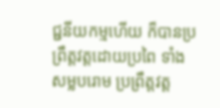ជ្ជនីយកម្មហើយ ក៏បានប្រព្រឹត្តវត្តដោយប្រពៃ ទាំងសម្លបរោម ប្រព្រឹត្តវត្ត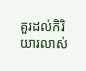គួរដល់កិរិយារលាស់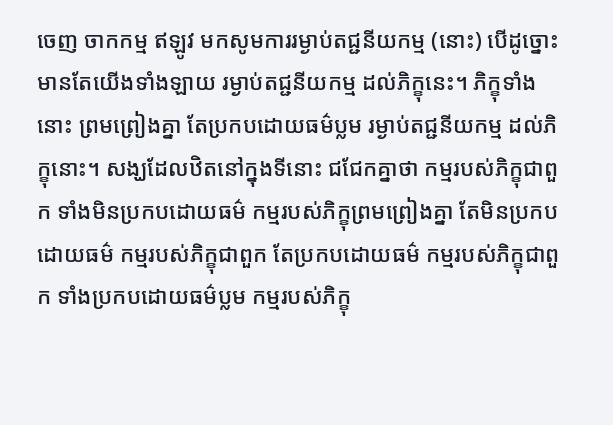ចេញ ចាកកម្ម ឥឡូវ មកសូមការរម្ងាប់តជ្ជនីយកម្ម (នោះ) បើដូច្នោះ មានតែយើងទាំងឡាយ រម្ងាប់តជ្ជនីយកម្ម ដល់ភិក្ខុនេះ។ ភិក្ខុទាំងនោះ ព្រមព្រៀងគ្នា តែប្រកបដោយធម៌ប្លម រម្ងាប់តជ្ជនីយកម្ម ដល់ភិក្ខុនោះ។ សង្ឃដែលឋិតនៅក្នុងទីនោះ ជជែកគ្នាថា កម្មរបស់ភិក្ខុជាពួក ទាំងមិនប្រកបដោយធម៌ កម្មរបស់ភិក្ខុព្រមព្រៀងគ្នា តែមិនប្រកបដោយធម៌ កម្មរបស់ភិក្ខុជាពួក តែប្រកបដោយធម៌ កម្មរបស់ភិក្ខុជាពួក ទាំងប្រកបដោយធម៌ប្លម កម្មរបស់ភិក្ខុ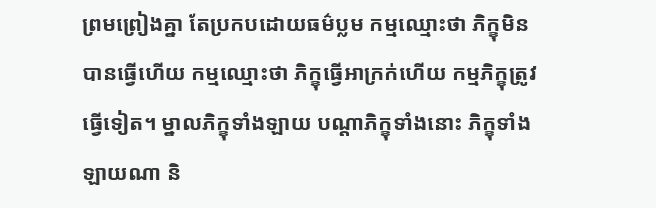ព្រមព្រៀងគ្នា តែប្រកបដោយធម៌ប្លម កម្មឈ្មោះថា ភិក្ខុមិនបានធ្វើហើយ កម្មឈ្មោះថា ភិក្ខុធ្វើអាក្រក់ហើយ កម្មភិក្ខុត្រូវធ្វើទៀត។ ម្នាលភិក្ខុទាំងឡាយ បណ្តាភិក្ខុទាំងនោះ ភិក្ខុទាំងឡាយណា និ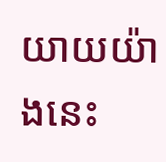យាយយ៉ាងនេះ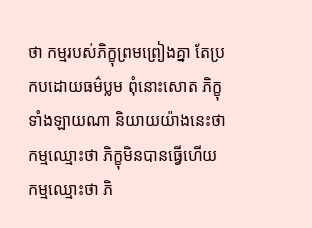ថា កម្មរបស់ភិក្ខុព្រមព្រៀងគ្នា តែប្រកបដោយធម៌ប្លម ពុំនោះសោត ភិក្ខុទាំងឡាយណា និយាយយ៉ាងនេះថា កម្មឈ្មោះថា ភិក្ខុមិនបានធ្វើហើយ កម្មឈ្មោះថា ភិ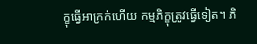ក្ខុធ្វើអាក្រក់ហើយ កម្មភិក្ខុត្រូវធ្វើទៀត។ ភិ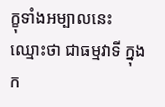ក្ខុទាំងអម្បាលនេះ ឈ្មោះថា ជាធម្មវាទី ក្នុងក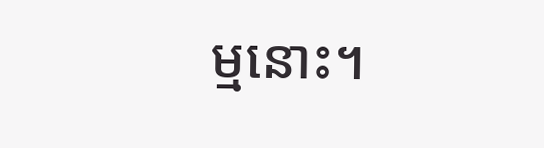ម្មនោះ។